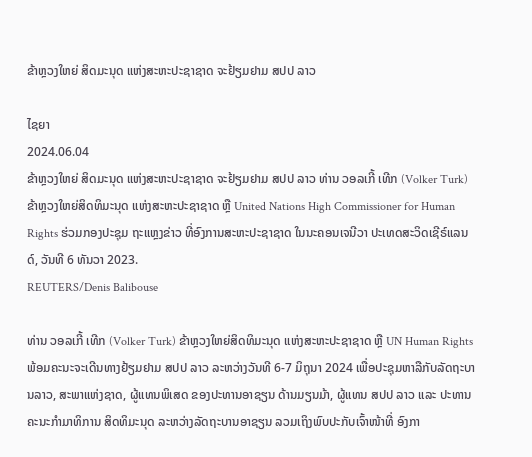ຂ້າຫຼວງໃຫຍ່ ສິດມະນຸດ ແຫ່ງສະຫະປະຊາຊາດ ຈະຢ້ຽມຢາມ ສປປ ລາວ

ໄຊຍາ
2024.06.04
ຂ້າຫຼວງໃຫຍ່ ສິດມະນຸດ ແຫ່ງສະຫະປະຊາຊາດ ຈະຢ້ຽມຢາມ ສປປ ລາວ ທ່ານ ວອລເກີ້ ເທີກ (Volker Turk) ຂ້າຫຼວງໃຫຍ່ສິດທິມະນຸດ ແຫ່ງສະຫະປະຊາຊາດ ຫຼື United Nations High Commissioner for Human Rights ຮ່ວມກອງປະຊຸມ ຖະແຫຼງຂ່າວ ທີ່ອົງການສະຫະປະຊາຊາດ ໃນນະຄອນເຈນີວາ ປະເທດສະວິດເຊີຣ໌ແລນດ໌, ວັນທີ 6 ທັນວາ 2023.
REUTERS/Denis Balibouse

ທ່ານ ວອລເກີ້ ເທີກ (Volker Turk) ຂ້າຫຼວງໃຫຍ່ສິດທິມະນຸດ ແຫ່ງສະຫະປະຊາຊາດ ຫຼື UN Human Rights ພ້ອມຄະນະຈະເດີນທາງຢ້ຽມຢາມ ສປປ ລາວ ລະຫວ່າງວັນທີ 6-7 ມິຖຸນາ 2024 ເພື່ອປະຊຸມຫາລືກັບລັດຖະບານລາວ, ສະພາແຫ່ງຊາດ, ຜູ້ແທນພິເສດ ຂອງປະທານອາຊຽນ ດ້ານມຽນມ້າ, ຜູ້ແທນ ສປປ ລາວ ແລະ ປະທານຄະນະກຳມາທິການ ສິດທິມະນຸດ ລະຫວ່າງລັດຖະບານອາຊຽນ ລວມເຖິງພົບປະກັບເຈົ້າໜ້າທີ່ ອົງກາ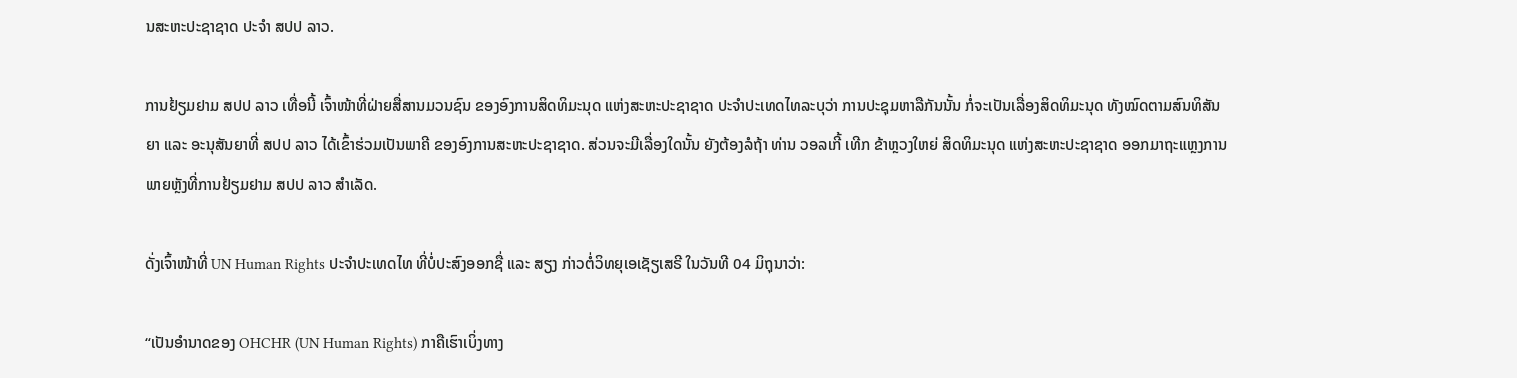ນສະຫະປະຊາຊາດ ປະຈຳ ສປປ ລາວ.

ການຢ້ຽມຢາມ ສປປ ລາວ ເທື່ອນີ້ ເຈົ້າໜ້າທີ່ຝ່າຍສື່ສານມວນຊົນ ຂອງອົງການສິດທິມະນຸດ ແຫ່ງສະຫະປະຊາຊາດ ປະຈຳປະເທດໄທລະບຸວ່າ ການປະຊຸມຫາລືກັນນັ້ນ ກໍ່ຈະເປັນເລື່ອງສິດທິມະນຸດ ທັງໝົດຕາມສົນທິສັນຍາ ແລະ ອະນຸສັນຍາທີ່ ສປປ ລາວ ໄດ້ເຂົ້າຮ່ວມເປັນພາຄີ ຂອງອົງການສະຫະປະຊາຊາດ. ສ່ວນຈະມີເລື່ອງໃດນັ້ນ ຍັງຕ້ອງລໍຖ້າ ທ່ານ ວອລເກີ້ ເທີກ ຂ້າຫຼວງໃຫຍ່ ສິດທິມະນຸດ ແຫ່ງສະຫະປະຊາຊາດ ອອກມາຖະແຫຼງການ ພາຍຫຼັງທີ່ການຢ້ຽມຢາມ ສປປ ລາວ ສຳເລັດ.

ດັ່ງເຈົ້າໜ້າທີ່ UN Human Rights ປະຈຳປະເທດໄທ ທີ່ບໍ່ປະສົງອອກຊື່ ແລະ ສຽງ ກ່າວຕໍ່ວິທຍຸເອເຊັຽເສຣີ ໃນວັນທີ 04 ມິຖຸນາວ່າ:

“ເປັນອໍານາດຂອງ OHCHR (UN Human Rights) ກາຄືເຮົາເບິ່ງທາງ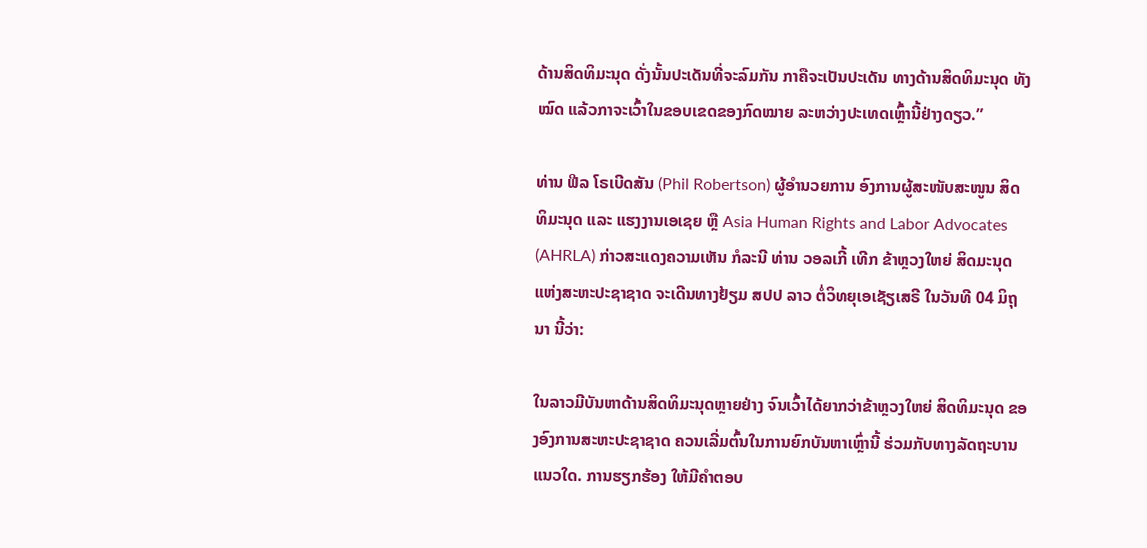ດ້ານສິດທິມະນຸດ ດັ່ງນັ້ນປະເດັນທີ່ຈະລົມກັນ ກາຄືຈະເປັນປະເດັນ ທາງດ້ານສິດທິມະນຸດ ທັງໝົດ ແລ້ວກາຈະເວົ້າໃນຂອບເຂດຂອງກົດໝາຍ ລະຫວ່າງປະເທດເຫຼົ້ານີ້ຢ່າງດຽວ.”

ທ່ານ ຟີລ ໂຣເບີດສັນ (Phil Robertson) ຜູ້ອຳນວຍການ ອົງການຜູ້ສະໜັບສະໜູນ ສິດທິມະນຸດ ແລະ ແຮງງານເອເຊຍ ຫຼື Asia Human Rights and Labor Advocates (AHRLA) ກ່າວສະແດງຄວາມເຫັນ ກໍລະນີ ທ່ານ ວອລເກີ້ ເທີກ ຂ້າຫຼວງໃຫຍ່ ສິດມະນຸດແຫ່ງສະຫະປະຊາຊາດ ຈະເດີນທາງຢ້ຽມ ສປປ ລາວ ຕໍ່ວິທຍຸເອເຊັຽເສຣີ ໃນວັນທີ 04 ມິຖຸນາ ນີ້ວ່າ:

ໃນລາວມີບັນຫາດ້ານສິດທິມະນຸດຫຼາຍຢ່າງ ຈົນເວົ້າໄດ້ຍາກວ່າຂ້າຫຼວງໃຫຍ່ ສິດທິມະນຸດ ຂອງອົງການສະຫະປະຊາຊາດ ຄວນເລີ່ມຕົ້ນໃນການຍົກບັນຫາເຫຼົ່ານີ້ ຮ່ວມກັບທາງລັດຖະບານແນວໃດ. ການຮຽກຮ້ອງ ໃຫ້ມີຄຳຕອບ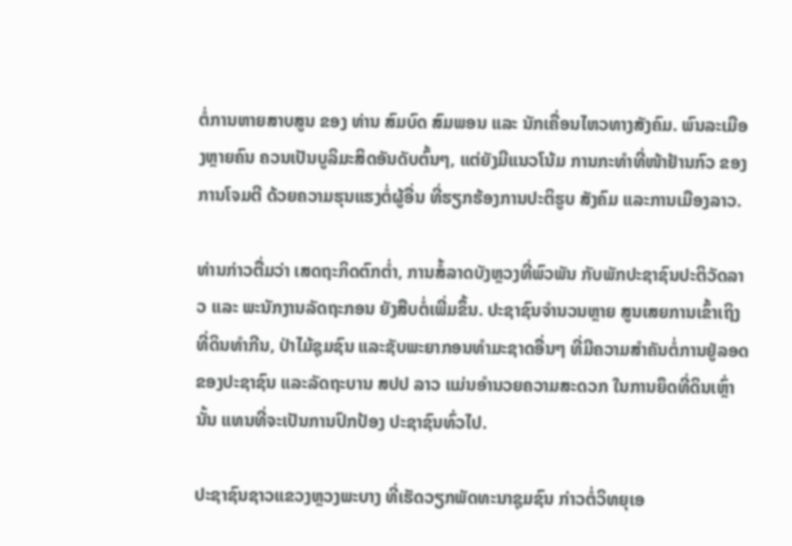ຕໍ່ການຫາຍສາບສູນ ຂອງ ທ່ານ ສົມບົດ ສົມພອນ ແລະ ນັກເຄື່ອນໄຫວທາງສັງຄົມ. ພົນລະເມືອງຫຼາຍຄົນ ຄວນເປັນບູລິມະສິດອັນດັບຕົ້ນໆ, ແຕ່ຍັງມີແນວໂນ້ມ ການກະທຳທີ່ໜ້າຢ້ານກົວ ຂອງການໂຈມຕີ ດ້ວຍຄວາມຮຸນແຮງຕໍ່ຜູ້ອື່ນ ທີ່ຮຽກຮ້ອງການປະຕິຮູບ ສັງຄົມ ແລະການເມືອງລາວ.

ທ່ານກ່າວຕື່ມວ່າ ເສດຖະກິດຕົກຕໍ່າ, ການສໍ້ລາດບັງຫຼວງທີ່ພົວພັນ ກັບພັກປະຊາຊົນປະຕິວັດລາວ ແລະ ພະນັກງານລັດຖະກອນ ຍັງສືບຕໍ່ເພີ່ມຂຶ້ນ. ປະຊາຊົນຈໍານວນຫຼາຍ ສູນເສຍການເຂົ້າເຖິງທີ່ດິນທຳກີນ, ປ່າໄມ້ຊຸມຊົນ ແລະຊັບພະຍາກອນທໍາມະຊາດອື່ນໆ ທີ່ມີຄວາມສໍາຄັນຕໍ່ການຢູ່ລອດ ຂອງປະຊາຊົນ ແລະລັດຖະບານ ສປປ ລາວ ແມ່ນອໍານວຍຄວາມສະດວກ ໃນການຍຶດທີ່ດິນເຫຼົ່ານັ້ນ ແທນທີ່ຈະເປັນການປົກປ້ອງ ປະຊາຊົນທົ່ວໄປ.

ປະຊາຊົນຊາວແຂວງຫຼວງພະບາງ ທີ່ເຮັດວຽກພັດທະນາຊຸມຊົນ ກ່າວຕໍ່ວິທຍຸເອ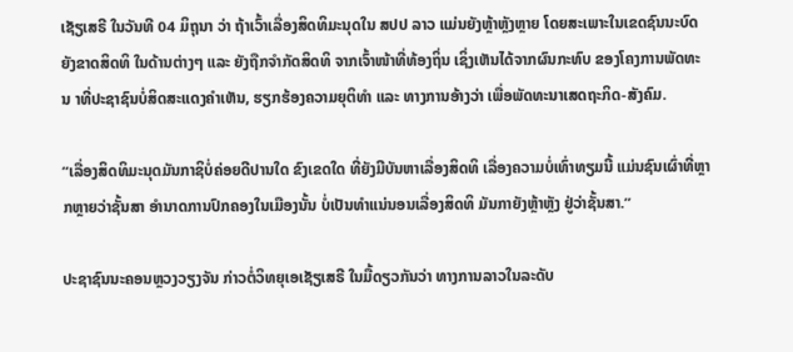ເຊັຽເສຣີ ໃນວັນທີ 04 ມິຖຸນາ ວ່າ ຖ້າເວົ້າເລື່ອງສິດທິມະນຸດໃນ ສປປ ລາວ ແມ່ນຍັງຫຼ້າຫຼັງຫຼາຍ ໂດຍສະເພາະໃນເຂດຊົນນະບົດ ຍັງຂາດສິດທິ ໃນດ້ານຕ່າງໆ ແລະ ຍັງຖືກຈຳກັດສິດທິ ຈາກເຈົ້າໜ້າທີ່ທ້ອງຖິ່ນ ເຊິ່ງເຫັນໄດ້ຈາກຜົນກະທົບ ຂອງໂຄງການພັດທະນ າທີ່ປະຊາຊົນບໍ່ສິດສະແດງຄຳເຫັນ, ຮຽກຮ້ອງຄວາມຍຸຕິທຳ ແລະ ທາງການອ້າງວ່າ ເພື່ອພັດທະນາເສດຖະກິດ-ສັງຄົມ.

“ເລື່ອງສິດທິມະນຸດມັນກາຊິບໍ່ຄ່ອຍດີປານໃດ ຂົງເຂດໃດ ທີ່ຍັງມີບັນຫາເລື່ອງສິດທິ ເລື່ອງຄວາມບໍ່ເທົ່າທຽມນີ້ ແມ່ນຊົນເຜົ່າທີ່ຫຼາກຫຼາຍວ່າຊັ້ນສາ ອຳນາດການປົກຄອງໃນເມືອງນັ້ນ ບໍ່ເປັນທຳແນ່ນອນເລື່ອງສິດທິ ມັນກາຍັງຫຼ້າຫຼັງ ຢູ່ວ່າຊັ້ນສາ.”

ປະຊາຊົນນະຄອນຫຼວງວຽງຈັນ ກ່າວຕໍ່ວິທຍຸເອເຊັຽເສຣີ ໃນມື້ດຽວກັນວ່າ ທາງການລາວໃນລະດັບ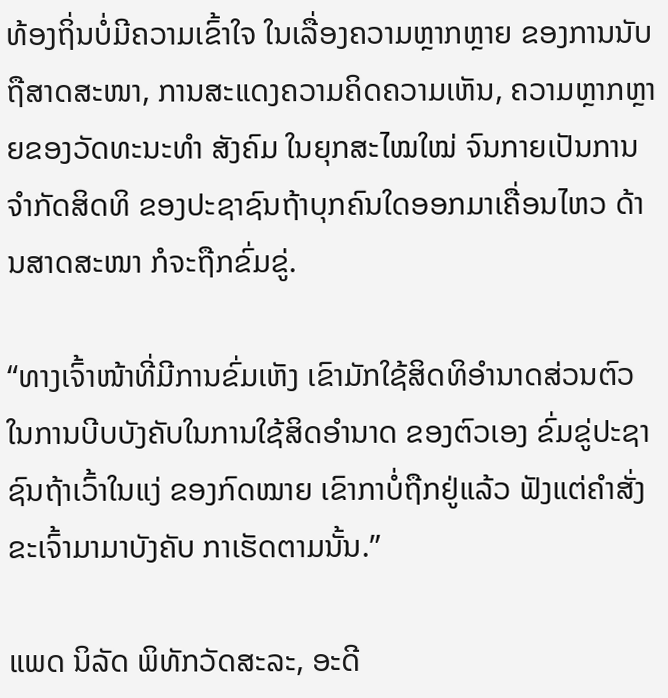ທ້ອງຖິ່ນບໍ່ມີຄວາມເຂົ້າໃຈ ໃນເລື່ອງຄວາມຫຼາກຫຼາຍ ຂອງການນັບຖືສາດສະໜາ, ການສະແດງຄວາມຄິດຄວາມເຫັນ, ຄວາມຫຼາກຫຼາຍຂອງວັດທະນະທຳ ສັງຄົມ ໃນຍຸກສະໄໝໃໝ່ ຈົນກາຍເປັນການຈຳກັດສິດທິ ຂອງປະຊາຊົນຖ້າບຸກຄົນໃດອອກມາເຄື່ອນໄຫວ ດ້ານສາດສະໜາ ກໍຈະຖືກຂົ່ມຂູ່.

“ທາງເຈົ້າໜ້າທີ່ມີການຂົ່ມເຫັງ ເຂົາມັກໃຊ້ສິດທິອໍານາດສ່ວນຕົວ ໃນການບີບບັງຄັບໃນການໃຊ້ສິດອຳນາດ ຂອງຕົວເອງ ຂົ່ມຂູ່ປະຊາຊົນຖ້າເວົ້າໃນແງ່ ຂອງກົດໝາຍ ເຂົາກາບໍ່ຖືກຢູ່ແລ້ວ ຟັງແຕ່ຄຳສັ່ງຂະເຈົ້າມາມາບັງຄັບ ກາເຮັດຕາມນັ້ນ.”

ແພດ ນິລັດ ພິທັກວັດສະລະ, ອະດີ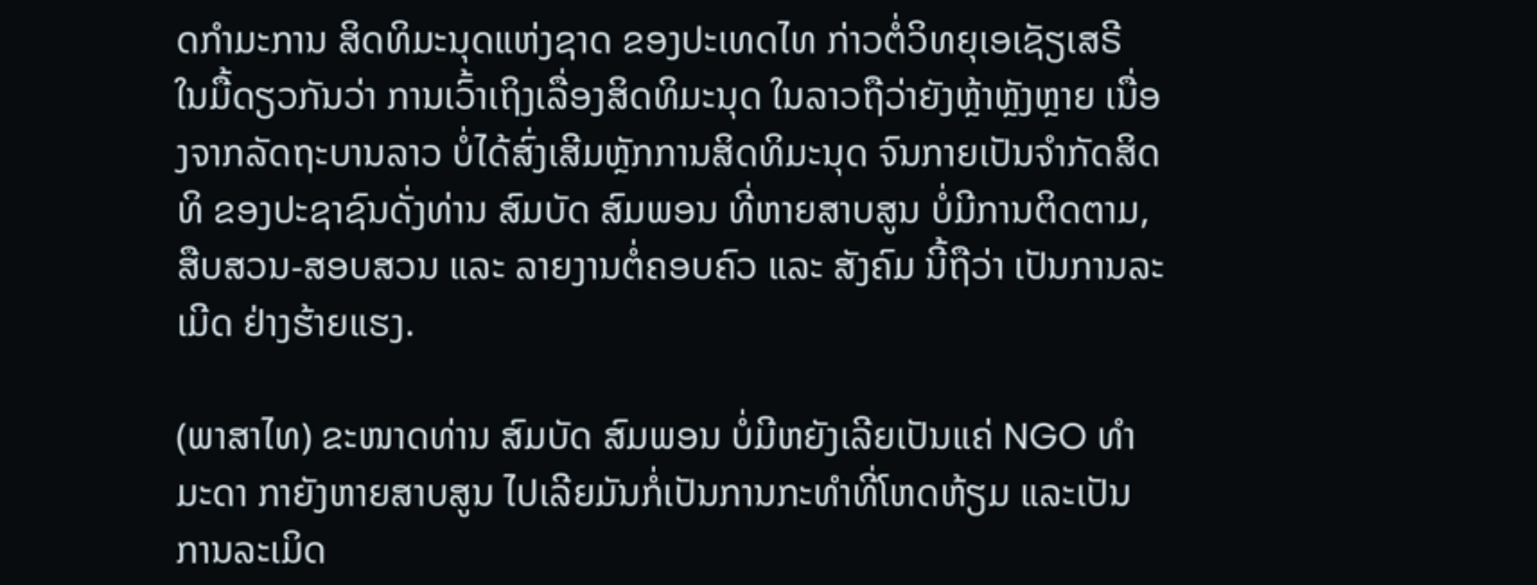ດກໍາມະການ ສິດທິມະນຸດແຫ່ງຊາດ ຂອງປະເທດໄທ ກ່າວຕໍ່ວິທຍຸເອເຊັຽເສຣີ ໃນມື້ດຽວກັນວ່າ ການເວົ້າເຖິງເລື່ອງສິດທິມະນຸດ ໃນລາວຖືວ່າຍັງຫຼ້າຫຼັງຫຼາຍ ເນື່ອງຈາກລັດຖະບານລາວ ບໍ່ໄດ້ສົ່ງເສີມຫຼັກການສິດທິມະນຸດ ຈົນກາຍເປັນຈຳກັດສິດທິ ຂອງປະຊາຊົນດັ່ງທ່ານ ສົມບັດ ສົມພອນ ທີ່ຫາຍສາບສູນ ບໍ່ມີການຕິດຕາມ, ສືບສວນ-ສອບສວນ ແລະ ລາຍງານຕໍ່ຄອບຄົວ ແລະ ສັງຄົມ ນີ້ຖືວ່າ ເປັນການລະເມີດ ຢ່າງຮ້າຍແຮງ.

(ພາສາໄທ) ຂະໜາດທ່ານ ສົມບັດ ສົມພອນ ບໍ່ມີຫຍັງເລີຍເປັນແຄ່ NGO ທຳມະດາ ກາຍັງຫາຍສາບສູນ ໄປເລີຍມັນກໍ່ເປັນການກະທຳທີ່ໂຫດຫ້ຽມ ແລະເປັນການລະເມິດ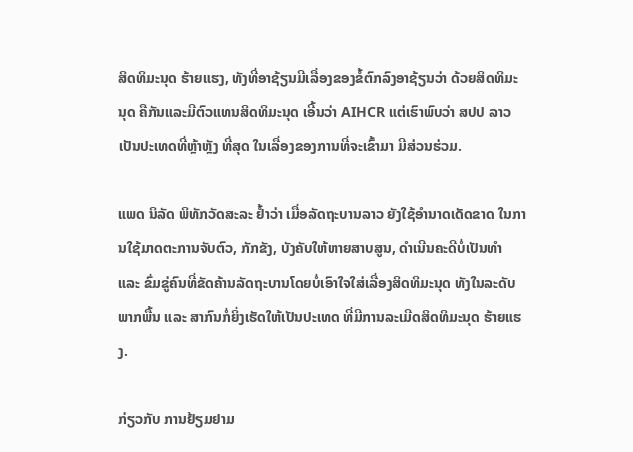ສິດທິມະນຸດ ຮ້າຍແຮງ, ທັງທີ່ອາຊ້ຽນມີເລື່ອງຂອງຂໍ້ຕົກລົງອາຊ້ຽນວ່າ ດ້ວຍສິດທິມະນຸດ ຄືກັນແລະມີຕົວແທນສິດທິມະນຸດ ເອີ້ນວ່າ AIHCR ແຕ່ເຮົາພົບວ່າ ສປປ ລາວ ເປັນປະເທດທີ່ຫຼ້າຫຼັງ ທີ່ສຸດ ໃນເລື່ອງຂອງການທີ່ຈະເຂົ້າມາ ມີສ່ວນຮ່ວມ.

ແພດ ນິລັດ ພິທັກວັດສະລະ ຢໍ້າວ່າ ເມື່ອລັດຖະບານລາວ ຍັງໃຊ້ອໍານາດເດັດຂາດ ໃນການໃຊ້ມາດຕະການຈັບຕົວ, ກັກຂັງ, ບັງຄັບໃຫ້ຫາຍສາບສູນ, ດຳເນີນຄະດີບໍ່ເປັນທຳ ແລະ ຂົ່ມຂູ່ຄົນທີ່ຂັດຄ້ານລັດຖະບານໂດຍບໍ່ເອົາໃຈໃສ່ເລື່ອງສິດທິມະນຸດ ທັງໃນລະດັບພາກພື້ນ ແລະ ສາກົນກໍ່ຍິ່ງເຮັດໃຫ້ເປັນປະເທດ ທີ່ມີການລະເມີດສິດທິມະນຸດ ຮ້າຍແຮງ.

ກ່ຽວກັບ ການຢ້ຽມຢາມ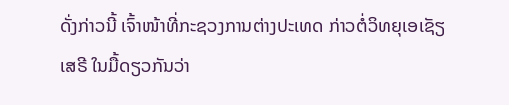ດັ່ງກ່າວນີ້ ເຈົ້າໜ້າທີ່ກະຊວງການຕ່າງປະເທດ ກ່າວຕໍ່ວິທຍຸເອເຊັຽເສຣີ ໃນມື້ດຽວກັນວ່າ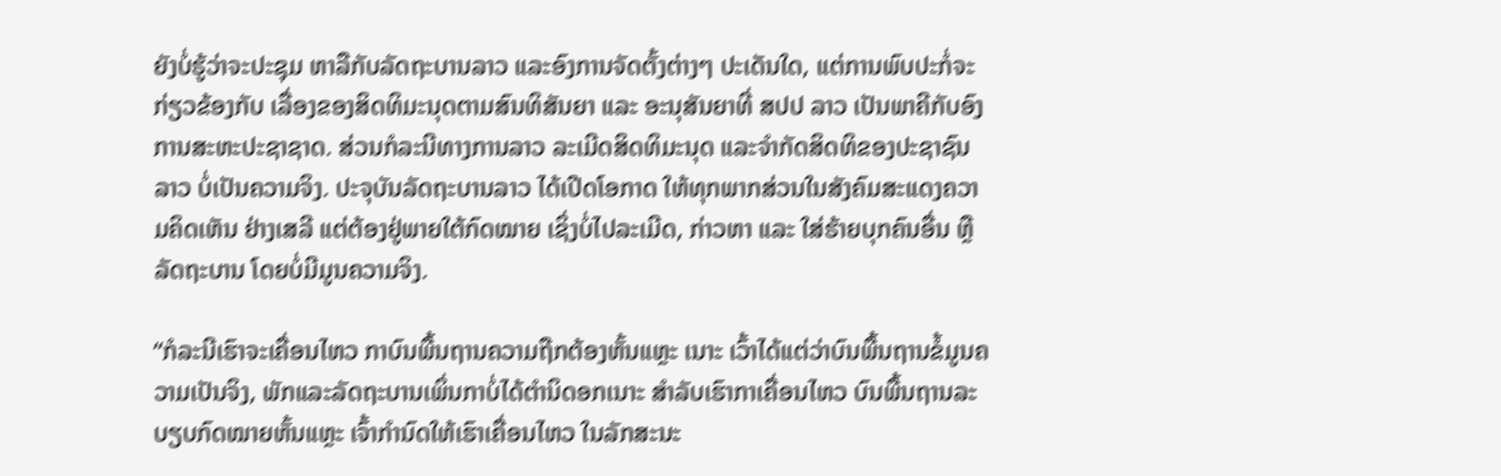ຍັງບໍ່ຮູ້ວ່າຈະປະຊຸມ ຫາລືກັບລັດຖະບານລາວ ແລະອົງການຈັດຕັ້ງຕ່າງໆ ປະເດັນໃດ, ແຕ່ການພົບປະກໍ່ຈະກ່ຽວຂ້ອງກັບ ເລື່ອງຂອງສິດທິມະນຸດຕາມສົນທິສັນຍາ ແລະ ອະນຸສັນຍາທີ່ ສປປ ລາວ ເປັນພາຄີກັບອົງການສະຫະປະຊາຊາດ. ສ່ວນກໍລະນີທາງການລາວ ລະເມີດສິດທິມະນຸດ ແລະຈຳກັດສິດທິຂອງປະຊາຊົນລາວ ບໍ່ເປັນຄວາມຈິງ. ປະຈຸບັນລັດຖະບານລາວ ໄດ້ເປີດໂອກາດ ໃຫ້ທຸກພາກສ່ວນໃນສັງຄົມສະແດງຄວາມຄິດເຫັນ ຢ່າງເສລີ ແຕ່ຕ້ອງຢູ່ພາຍໃຕ້ກົດໝາຍ ເຊິ່ງບໍ່ໄປລະເມີດ, ກ່າວຫາ ແລະ ໃສ່ຮ້າຍບຸກຄົນອື່ນ ຫຼື ລັດຖະບານ ໂດຍບໍ່ມີມູນຄວາມຈິງ.

“ກໍລະນີເຮົາຈະເຄື່ອນໄຫວ ກາບົນພື້ນຖານຄວາມຖືກຕ້ອງຫັ້ນແຫຼະ ເນາະ ເວົ້າໄດ້ແຕ່ວ່າບົນພື້ນຖານຂໍ້ມູນຄວາມເປັນຈິງ, ພັກແລະລັດຖະບານເພິ່ນກາບໍ່ໄດ້ຕຳນິດອກເນາະ ສຳລັບເຮົາກາເຄື່ອນໄຫວ ບົນພື້ນຖານລະບຽບກົດໝາຍຫັ້ນແຫຼະ ເຈົ້າກຳນົດໃຫ້ເຮົາເຄື່ອນໄຫວ ໃນລັກສະນະ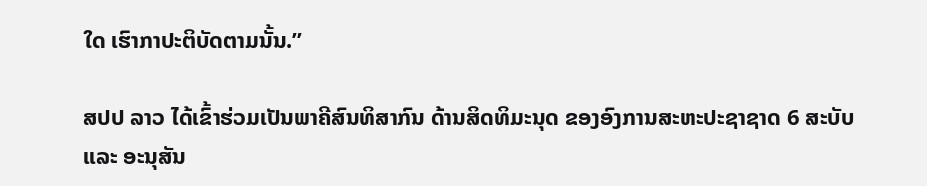ໃດ ເຮົາກາປະຕິບັດຕາມນັ້ນ.”

ສປປ ລາວ ໄດ້ເຂົ້າຮ່ວມເປັນພາຄີສົນທິສາກົນ ດ້ານສິດທິມະນຸດ ຂອງອົງການສະຫະປະຊາຊາດ 6 ສະບັບ ແລະ ອະນຸສັນ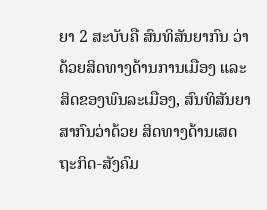ຍາ 2 ສະບັບຄື ສົນທິສັນຍາກົນ ວ່າດ້ວຍສິດທາງດ້ານການເມືອງ ແລະ ສິດຂອງພົນລະເມືອງ, ສົນທິສັນຍາສາກົນວ່າດ້ວຍ ສິດທາງດ້ານເສດຖະກິດ-ສັງຄົມ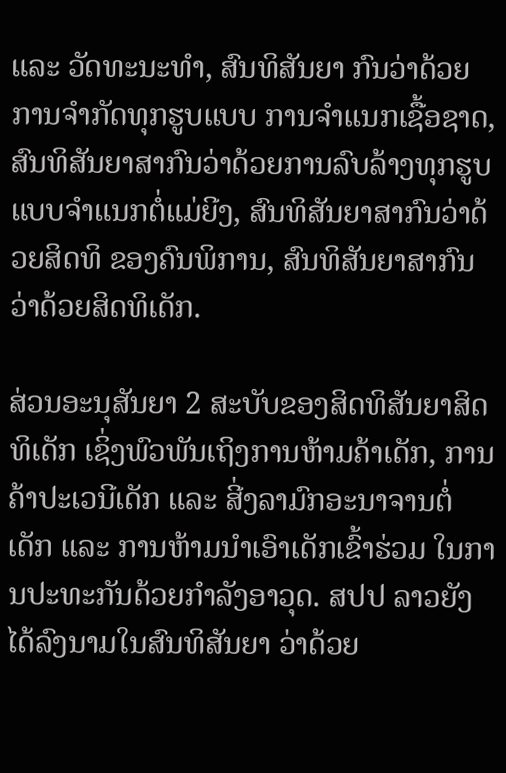ແລະ ວັດທະນະທຳ, ສົນທິສັນຍາ ກົນວ່າດ້ວຍການຈໍາກັດທຸກຮູບແບບ ການຈຳແນກເຊື້ອຊາດ, ສົນທິສັນຍາສາກົນວ່າດ້ວຍການລົບລ້າງທຸກຮູບ ແບບຈຳແນກຕໍ່ແມ່ຍີງ, ສົນທິສັນຍາສາກົນວ່າດ້ວຍສິດທິ ຂອງຄົນພິການ, ສົນທິສັນຍາສາກົນ ວ່າດ້ວຍສິດທິເດັກ.

ສ່ວນອະນຸສັນຍາ 2 ສະບັບຂອງສິດທິສັນຍາສິດທິເດັກ ເຊິ່ງພົວພັນເຖິງການຫ້າມຄ້າເດັກ, ການຄ້າປະເວນີເດັກ ແລະ ສີ່ງລາມົກອະນາຈານຕໍ່ເດັກ ແລະ ການຫ້າມນໍາເອົາເດັກເຂົ້າຮ່ວມ ໃນການປະທະກັນດ້ວຍກຳລັງອາວຸດ. ສປປ ລາວຍັງໄດ້ລົງນາມໃນສົນທິສັນຍາ ວ່າດ້ວຍ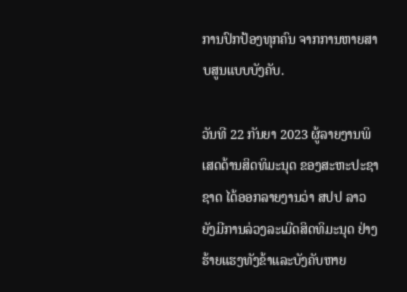ການປົກປ້ອງທຸກຄົນ ຈາກການຫາຍສາບສູນແບບບັງຄັບ.

ວັນທີ 22 ກັນຍາ 2023 ຜູ້ລາຍງານພິເສດດ້ານສິດທິມະນຸດ ຂອງສະຫະປະຊາຊາດ ໄດ້ອອກລາຍງານວ່າ ສປປ ລາວ ຍັງມີການລ່ວງລະເມີດສິດທິມະນຸດ ຢ່າງຮ້າຍແຮງທັງຂ້າແລະບັງຄັບຫາຍ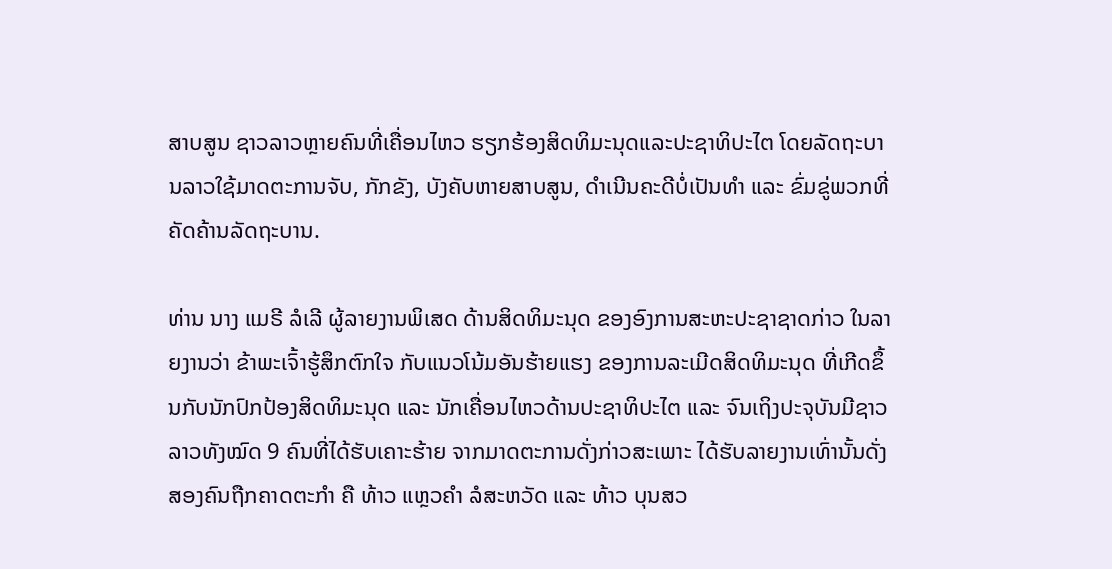ສາບສູນ ຊາວລາວຫຼາຍຄົນທີ່ເຄື່ອນໄຫວ ຮຽກຮ້ອງສິດທິມະນຸດແລະປະຊາທິປະໄຕ ໂດຍລັດຖະບານລາວໃຊ້ມາດຕະການຈັບ, ກັກຂັງ, ບັງຄັບຫາຍສາບສູນ, ດຳເນີນຄະດີບໍ່ເປັນທຳ ແລະ ຂົ່ມຂູ່ພວກທີ່ຄັດຄ້ານລັດຖະບານ.

ທ່ານ ນາງ ແມຣີ ລໍເລີ ຜູ້ລາຍງານພິເສດ ດ້ານສິດທິມະນຸດ ຂອງອົງການສະຫະປະຊາຊາດກ່າວ ໃນລາຍງານວ່າ ຂ້າພະເຈົ້າຮູ້ສຶກຕົກໃຈ ກັບແນວໂນ້ມອັນຮ້າຍແຮງ ຂອງການລະເມີດສິດທິມະນຸດ ທີ່ເກີດຂຶ້ນກັບນັກປົກປ້ອງສິດທິມະນຸດ ແລະ ນັກເຄື່ອນໄຫວດ້ານປະຊາທິປະໄຕ ແລະ ຈົນເຖິງປະຈຸບັນມີຊາວລາວທັງໝົດ 9 ຄົນທີ່ໄດ້ຮັບເຄາະຮ້າຍ ຈາກມາດຕະການດັ່ງກ່າວສະເພາະ ໄດ້ຮັບລາຍງານເທົ່ານັ້ນດັ່ງ ສອງຄົນຖືກຄາດຕະກຳ ຄື ທ້າວ ແຫຼວຄຳ ລໍສະຫວັດ ແລະ ທ້າວ ບຸນສວ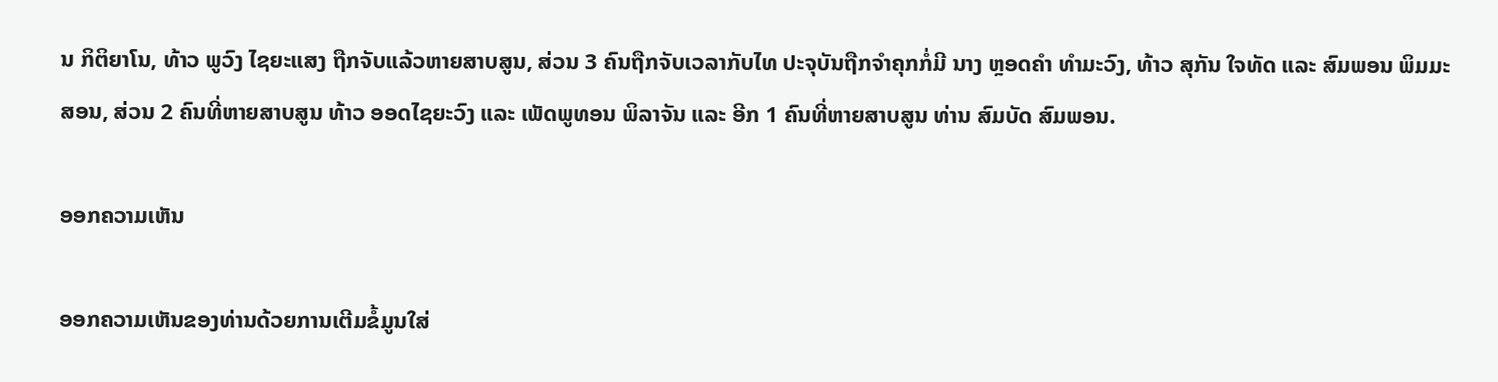ນ ກິຕິຍາໂນ, ທ້າວ ພູວົງ ໄຊຍະແສງ ຖືກຈັບແລ້ວຫາຍສາບສູນ, ສ່ວນ 3 ຄົນຖືກຈັບເວລາກັບໄທ ປະຈຸບັນຖືກຈໍາຄຸກກໍ່ມີ ນາງ ຫຼອດຄໍາ ທໍາມະວົງ, ທ້າວ ສຸກັນ ໃຈທັດ ແລະ ສົມພອນ ພິມມະສອນ, ສ່ວນ 2 ຄົນທີ່ຫາຍສາບສູນ ທ້າວ ອອດໄຊຍະວົງ ແລະ ເພັດພູທອນ ພິລາຈັນ ແລະ ອີກ 1 ຄົນທີ່ຫາຍສາບສູນ ທ່ານ ສົມບັດ ສົມພອນ.

ອອກຄວາມເຫັນ

ອອກຄວາມເຫັນຂອງທ່ານດ້ວຍການເຕີມຂໍ້ມູນໃສ່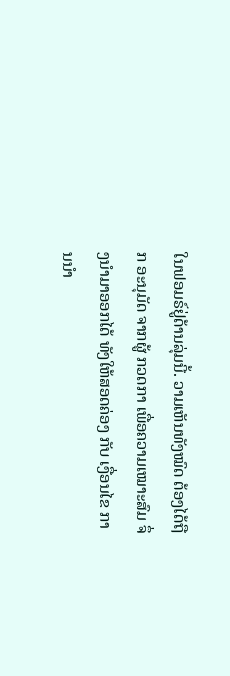ໃນຟອມຣ໌ຢູ່ດ້ານລຸ່ມນີ້. ວາມເຫັນທັງໝົດ ຕ້ອງໄດ້ຖືກ ອະນຸມັດ ຈາກຜູ້ ກວດກາ ເພື່ອຄວາມເໝາະສົມ ຈຶ່ງນໍາມາອອກໄດ້ ທັງໃຫ້ສອດຄ່ອງ ກັບ ເງື່ອນໄຂ ການນຳ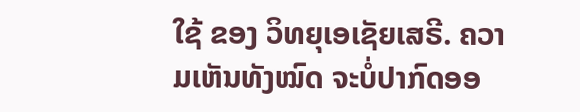ໃຊ້ ຂອງ ວິທຍຸເອເຊັຍເສຣີ. ຄວາມເຫັນທັງໝົດ ຈະບໍ່ປາກົດອອ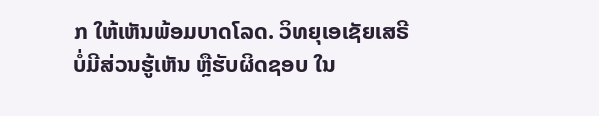ກ ໃຫ້ເຫັນພ້ອມບາດໂລດ. ວິທຍຸເອເຊັຍເສຣີ ບໍ່ມີສ່ວນຮູ້ເຫັນ ຫຼືຮັບຜິດຊອບ ໃນ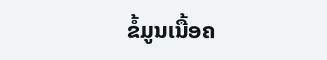ຂໍ້ມູນເນື້ອຄ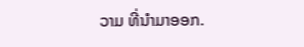ວາມ ທີ່ນໍາມາອອກ.